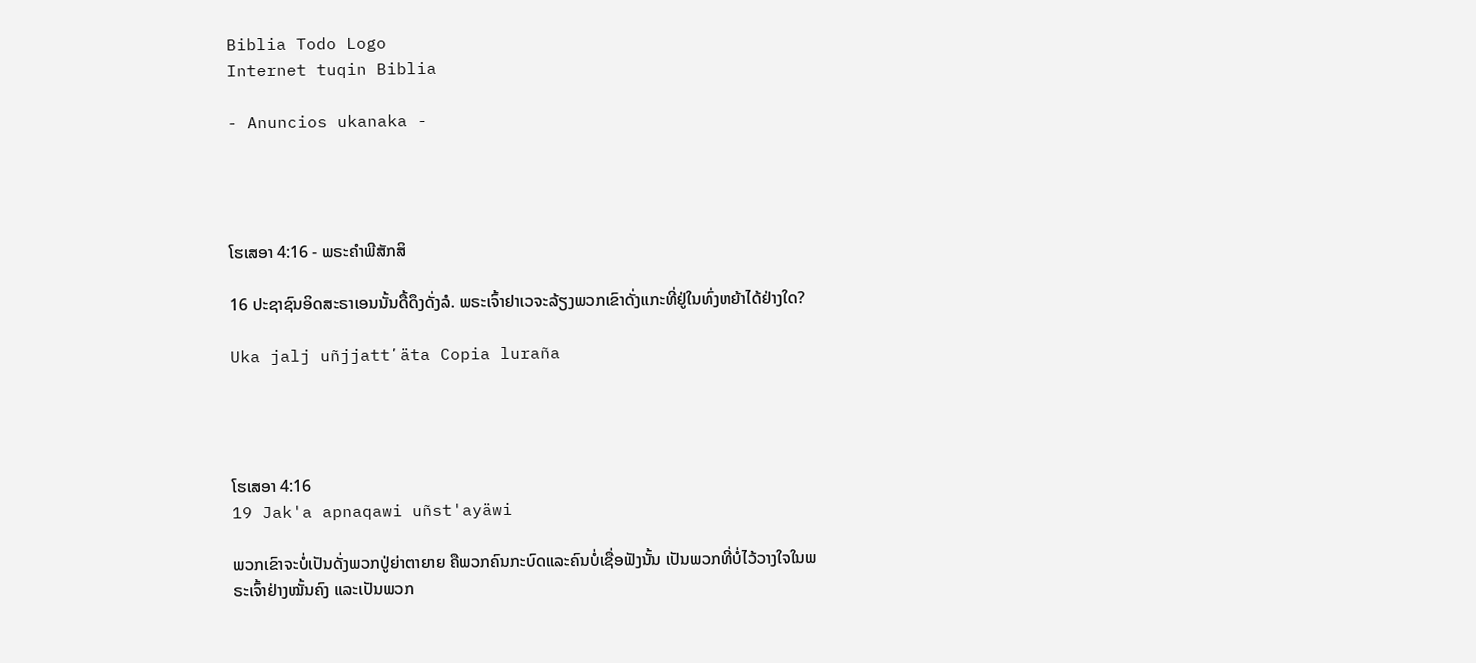Biblia Todo Logo
Internet tuqin Biblia

- Anuncios ukanaka -




ໂຮເສອາ 4:16 - ພຣະຄຳພີສັກສິ

16 ປະຊາຊົນອິດສະຣາເອນນັ້ນດື້ດຶງດັ່ງລໍ. ພຣະເຈົ້າຢາເວຈະລ້ຽງພວກເຂົາດັ່ງແກະທີ່ຢູ່ໃນທົ່ງຫຍ້າໄດ້ຢ່າງໃດ?

Uka jalj uñjjattʼäta Copia luraña




ໂຮເສອາ 4:16
19 Jak'a apnaqawi uñst'ayäwi

ພວກເຂົາຈະບໍ່ເປັນດັ່ງພວກປູ່ຍ່າຕາຍາຍ ຄືພວກຄົນກະບົດແລະຄົນບໍ່ເຊື່ອຟັງນັ້ນ ເປັນພວກທີ່ບໍ່ໄວ້ວາງໃຈໃນພຣະເຈົ້າຢ່າງໝັ້ນຄົງ ແລະເປັນພວກ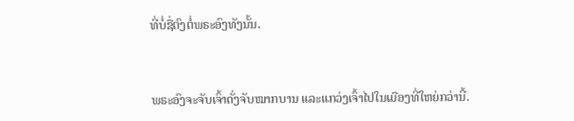ທີ່ບໍ່ຊື່ຕົງຕໍ່ພຣະອົງທັງນັ້ນ.


ພຣະອົງຈະຈັບເຈົ້າດັ່ງຈັບໝາກບານ ແລະແກວ່ງເຈົ້າໄປໃນເມືອງທີ່ໃຫຍ່ກວ່ານີ້.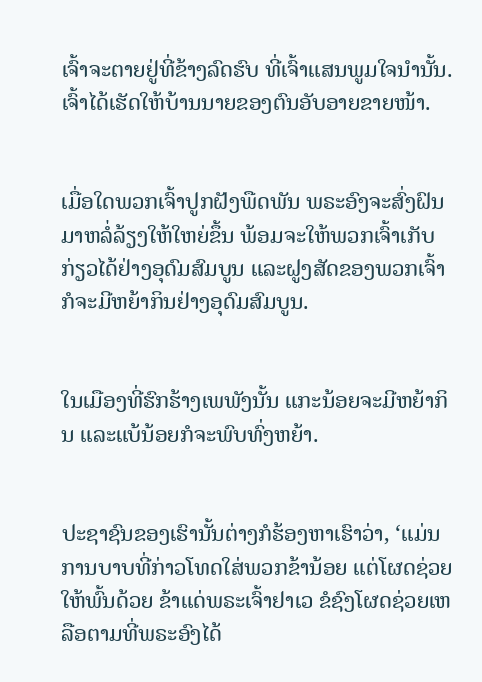ເຈົ້າຈະຕາຍຢູ່ທີ່ຂ້າງລົດຮົບ ທີ່ເຈົ້າແສນພູມໃຈນຳນັ້ນ. ເຈົ້າໄດ້ເຮັດໃຫ້ບ້ານນາຍຂອງຕົນອັບອາຍຂາຍໜ້າ.


ເມື່ອໃດພວກເຈົ້າປູກຝັງພືດພັນ ພຣະອົງຈະສົ່ງຝົນມາຫລໍ່ລ້ຽງໃຫ້ໃຫຍ່ຂຶ້ນ ພ້ອມຈະໃຫ້ພວກເຈົ້າເກັບກ່ຽວໄດ້ຢ່າງອຸດົມສົມບູນ ແລະຝູງສັດຂອງພວກເຈົ້າກໍຈະມີຫຍ້າກິນຢ່າງອຸດົມສົມບູນ.


ໃນເມືອງທີ່ຮົກຮ້າງເພພັງນັ້ນ ແກະນ້ອຍຈະມີຫຍ້າກິນ ແລະແບ້ນ້ອຍກໍຈະພົບທົ່ງຫຍ້າ.


ປະຊາຊົນຂອງເຮົານັ້ນຕ່າງກໍຮ້ອງຫາເຮົາວ່າ, ‘ແມ່ນການບາບທີ່ກ່າວໂທດໃສ່ພວກຂ້ານ້ອຍ ແຕ່ໂຜດຊ່ວຍໃຫ້ພົ້ນດ້ວຍ ຂ້າແດ່ພຣະເຈົ້າຢາເວ ຂໍຊົງໂຜດຊ່ວຍເຫລືອຕາມທີ່ພຣະອົງໄດ້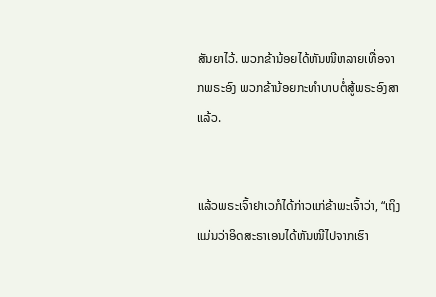ສັນຍາໄວ້. ພວກຂ້ານ້ອຍໄດ້ຫັນໜີຫລາຍເທື່ອຈາກພຣະອົງ ພວກຂ້ານ້ອຍກະທຳບາບຕໍ່ສູ້ພຣະອົງສາແລ້ວ.


ແລ້ວພຣະເຈົ້າຢາເວກໍໄດ້ກ່າວແກ່ຂ້າພະເຈົ້າວ່າ, “ເຖິງແມ່ນວ່າອິດສະຣາເອນໄດ້ຫັນໜີໄປຈາກເຮົາ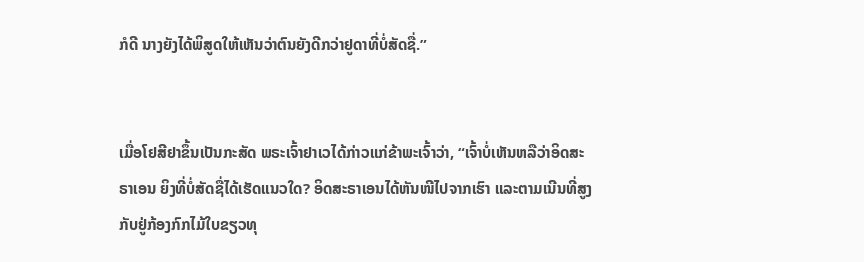ກໍດີ ນາງຍັງໄດ້ພິສູດໃຫ້ເຫັນວ່າຕົນຍັງດີກວ່າຢູດາທີ່ບໍ່ສັດຊື່.”


ເມື່ອໂຢສີຢາຂຶ້ນເປັນກະສັດ ພຣະເຈົ້າຢາເວໄດ້ກ່າວແກ່ຂ້າພະເຈົ້າວ່າ, “ເຈົ້າບໍ່ເຫັນຫລືວ່າອິດສະຣາເອນ ຍິງທີ່ບໍ່ສັດຊື່ໄດ້ເຮັດແນວໃດ? ອິດສະຣາເອນໄດ້ຫັນໜີໄປຈາກເຮົາ ແລະຕາມເນີນທີ່ສູງກັບຢູ່ກ້ອງກົກໄມ້ໃບຂຽວທຸ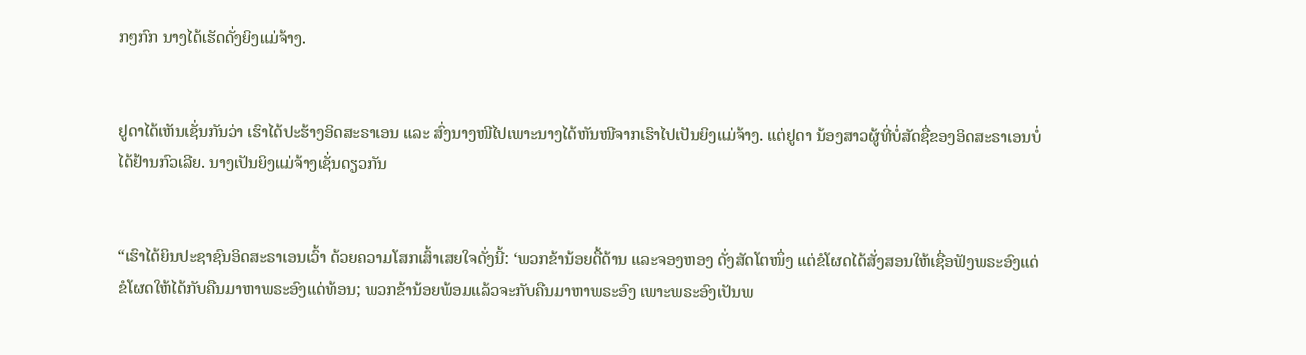ກໆກົກ ນາງໄດ້ເຮັດດັ່ງຍິງແມ່ຈ້າງ.


ຢູດາໄດ້ເຫັນເຊັ່ນກັນວ່າ ເຮົາໄດ້ປະຮ້າງອິດສະຣາເອນ ແລະ ສົ່ງນາງໜີໄປເພາະນາງໄດ້ຫັນໜີຈາກເຮົາໄປເປັນຍິງແມ່ຈ້າງ. ແຕ່ຢູດາ ນ້ອງສາວຜູ້ທີ່ບໍ່ສັດຊື່ຂອງອິດສະຣາເອນບໍ່ໄດ້ຢ້ານກົວເລີຍ. ນາງເປັນຍິງແມ່ຈ້າງເຊັ່ນດຽວກັນ


“ເຮົາໄດ້ຍິນປະຊາຊົນອິດສະຣາເອນເວົ້າ ດ້ວຍຄວາມໂສກເສົ້າເສຍໃຈດັ່ງນີ້: ‘ພວກຂ້ານ້ອຍດື້ດ້ານ ແລະຈອງຫອງ ດັ່ງສັດໂຕໜຶ່ງ ແຕ່ຂໍໂຜດໄດ້ສັ່ງສອນໃຫ້ເຊື່ອຟັງພຣະອົງແດ່ ຂໍໂຜດໃຫ້ໄດ້ກັບຄືນມາຫາພຣະອົງແດ່ທ້ອນ; ພວກຂ້ານ້ອຍພ້ອມແລ້ວຈະກັບຄືນມາຫາພຣະອົງ ເພາະພຣະອົງເປັນພ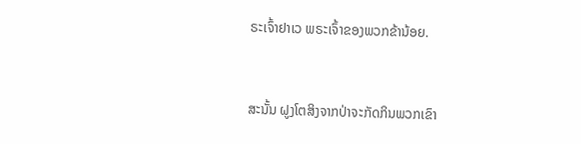ຣະເຈົ້າຢາເວ ພຣະເຈົ້າຂອງພວກຂ້ານ້ອຍ.


ສະນັ້ນ ຝູງໂຕສິງຈາກປ່າຈະກັດກິນພວກເຂົາ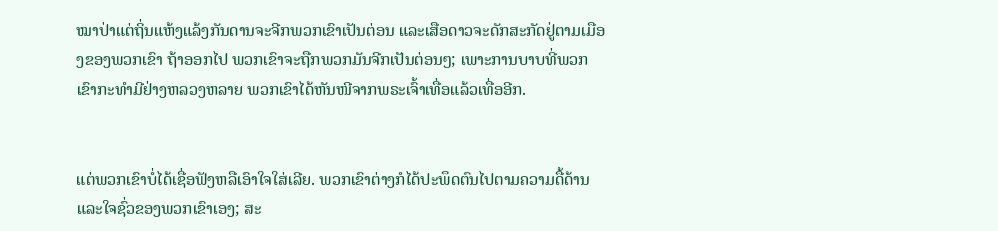ໝາປ່າແຕ່ຖິ່ນແຫ້ງແລ້ງກັນດານຈະຈີກພວກເຂົາເປັນຕ່ອນ ແລະເສືອດາວຈະດັກສະກັດຢູ່ຕາມເມືອງຂອງພວກເຂົາ ຖ້າອອກໄປ ພວກເຂົາຈະຖືກພວກມັນຈີກເປັນຕ່ອນໆ; ເພາະການບາບທີ່ພວກເຂົາກະທຳມີຢ່າງຫລວງຫລາຍ ພວກເຂົາໄດ້ຫັນໜີຈາກພຣະເຈົ້າເທື່ອແລ້ວເທື່ອອີກ.


ແຕ່ພວກເຂົາບໍ່ໄດ້ເຊື່ອຟັງຫລືເອົາໃຈໃສ່ເລີຍ. ພວກເຂົາຕ່າງກໍໄດ້ປະພຶດຕົນໄປຕາມຄວາມດື້ດ້ານ ແລະໃຈຊົ່ວຂອງພວກເຂົາເອງ; ສະ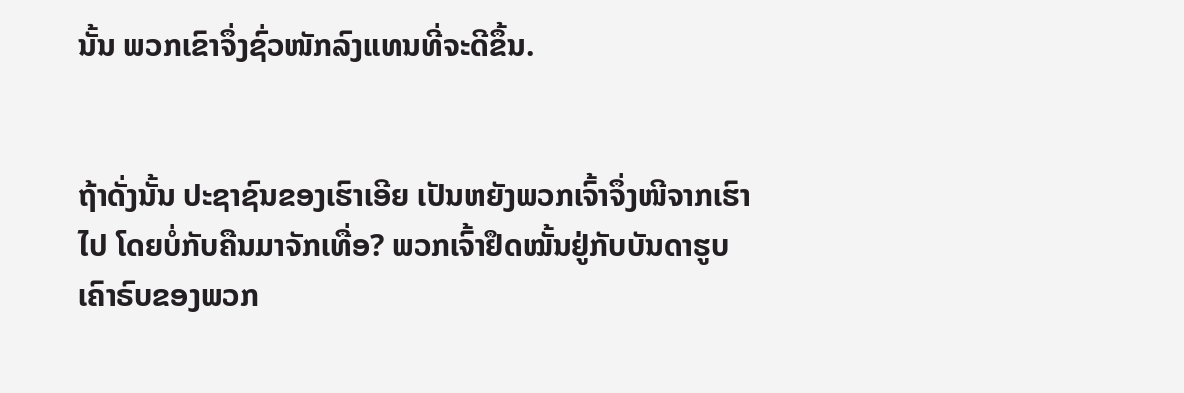ນັ້ນ ພວກເຂົາຈຶ່ງຊົ່ວໜັກລົງແທນທີ່ຈະດີຂຶ້ນ.


ຖ້າດັ່ງນັ້ນ ປະຊາຊົນຂອງເຮົາເອີຍ ເປັນຫຍັງພວກເຈົ້າຈຶ່ງໜີຈາກເຮົາໄປ ໂດຍບໍ່ກັບຄືນມາຈັກເທື່ອ? ພວກເຈົ້າຢຶດໝັ້ນຢູ່ກັບບັນດາຮູບເຄົາຣົບຂອງພວກ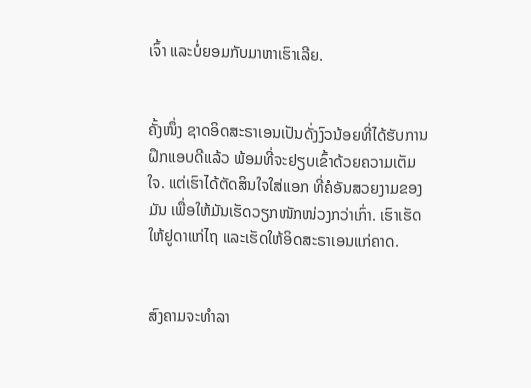ເຈົ້າ ແລະບໍ່ຍອມກັບມາຫາເຮົາເລີຍ.


ຄັ້ງໜຶ່ງ ຊາດອິດສະຣາເອນເປັນດັ່ງງົວນ້ອຍທີ່ໄດ້ຮັບການຝຶກແອບດີແລ້ວ ພ້ອມທີ່ຈະຢຽບເຂົ້າດ້ວຍຄວາມເຕັມໃຈ. ແຕ່ເຮົາໄດ້ຕັດສິນໃຈໃສ່ແອກ ທີ່ຄໍອັນສວຍງາມຂອງມັນ ເພື່ອໃຫ້ມັນເຮັດວຽກໜັກໜ່ວງກວ່າເກົ່າ. ເຮົາເຮັດໃຫ້ຢູດາແກ່ໄຖ ແລະເຮັດໃຫ້ອິດສະຣາເອນແກ່ຄາດ.


ສົງຄາມຈະທຳລາ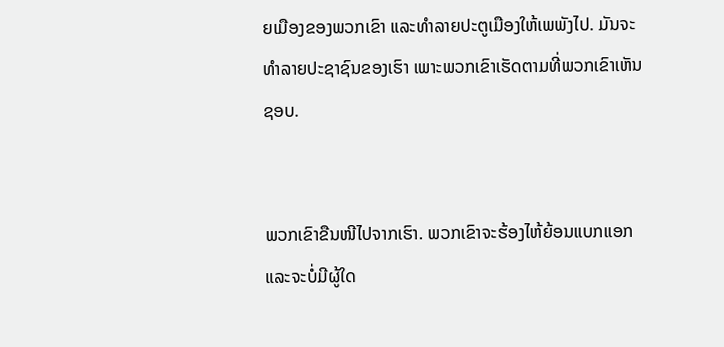ຍເມືອງຂອງພວກເຂົາ ແລະທຳລາຍປະຕູເມືອງໃຫ້ເພພັງໄປ. ມັນຈະທຳລາຍປະຊາຊົນຂອງເຮົາ ເພາະພວກເຂົາເຮັດຕາມທີ່ພວກເຂົາເຫັນຊອບ.


ພວກເຂົາຂືນໜີໄປຈາກເຮົາ. ພວກເຂົາຈະຮ້ອງໄຫ້ຍ້ອນແບກແອກ ແລະຈະບໍ່ມີຜູ້ໃດ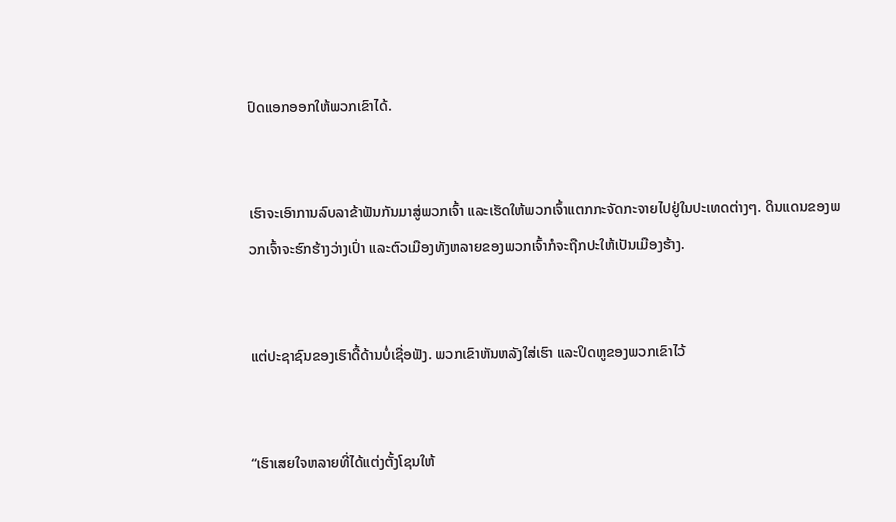ປົດແອກອອກໃຫ້ພວກເຂົາໄດ້.


ເຮົາຈະເອົາການລົບລາຂ້າຟັນກັນມາສູ່ພວກເຈົ້າ ແລະເຮັດໃຫ້ພວກເຈົ້າແຕກກະຈັດກະຈາຍໄປຢູ່ໃນປະເທດຕ່າງໆ. ດິນແດນຂອງພວກເຈົ້າຈະຮົກຮ້າງວ່າງເປົ່າ ແລະຕົວເມືອງທັງຫລາຍຂອງພວກເຈົ້າກໍຈະຖືກປະໃຫ້ເປັນເມືອງຮ້າງ.


ແຕ່ປະຊາຊົນຂອງເຮົາດື້ດ້ານບໍ່ເຊື່ອຟັງ. ພວກເຂົາຫັນຫລັງໃສ່ເຮົາ ແລະປິດຫູຂອງພວກເຂົາໄວ້


“ເຮົາເສຍໃຈຫລາຍທີ່ໄດ້ແຕ່ງຕັ້ງໂຊນໃຫ້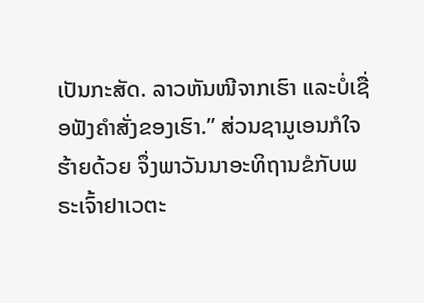ເປັນກະສັດ. ລາວຫັນໜີຈາກເຮົາ ແລະບໍ່ເຊື່ອຟັງຄຳສັ່ງຂອງເຮົາ.” ສ່ວນຊາມູເອນກໍໃຈຮ້າຍດ້ວຍ ຈຶ່ງພາວັນນາອະທິຖານຂໍກັບພຣະເຈົ້າຢາເວຕະ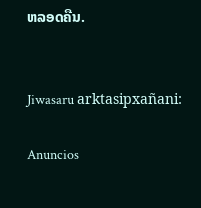ຫລອດຄືນ.


Jiwasaru arktasipxañani:

Anuncios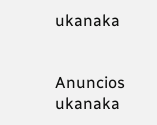ukanaka


Anuncios ukanaka